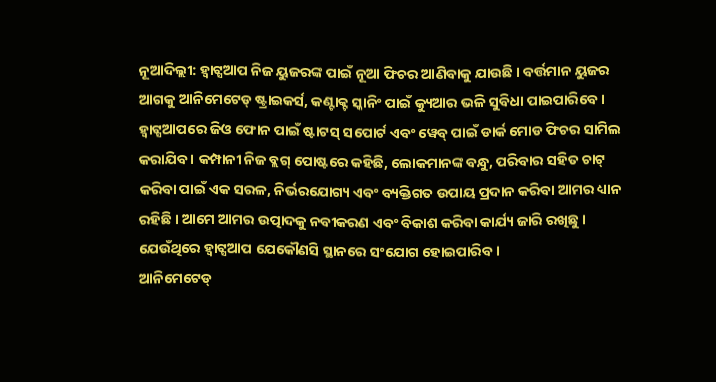ନୂଆଦିଲ୍ଲୀ: ହ୍ବାଟ୍ସଆପ ନିଜ ୟୁଜରଙ୍କ ପାଇଁ ନୂଆ ଫିଚର ଆଣିବାକୁ ଯାଉଛି । ବର୍ତ୍ତମାନ ୟୁଜର ଆଗକୁ ଆନିମେଟେଡ୍ ଷ୍ଟ୍ରାଇକର୍ସ, କଣ୍ଟାକ୍ଟ ସ୍କାନିଂ ପାଇଁ କ୍ୟୁଆର ଭଳି ସୁବିଧା ପାଇପାରିବେ ।
ହ୍ବାଟ୍ସଆପରେ ଜିଓ ଫୋନ ପାଇଁ ଷ୍ଟାଟସ୍ ସପୋର୍ଟ ଏବଂ ୱେବ୍ ପାଇଁ ଡାର୍କ ମୋଡ ଫିଚର ସାମିଲ କରାଯିବ । କମ୍ପାନୀ ନିଜ ବ୍ଲଗ୍ ପୋଷ୍ଟରେ କହିଛି, ଲୋକମାନଙ୍କ ବନ୍ଧୁ, ପରିବାର ସହିତ ଚାଟ୍ କରିବା ପାଇଁ ଏକ ସରଳ, ନିର୍ଭରଯୋଗ୍ୟ ଏବଂ ବ୍ୟକ୍ତିଗତ ଉପାୟ ପ୍ରଦାନ କରିବା ଆମର ଧ୍ୟାନ ରହିଛି । ଆମେ ଆମର ଉତ୍ପାଦକୁ ନବୀକରଣ ଏବଂ ବିକାଶ କରିବା କାର୍ଯ୍ୟ ଜାରି ରଖିଛୁ । ଯେଉଁଥିରେ ହ୍ବାଟ୍ସଆପ ଯେକୌଣସି ସ୍ଥାନରେ ସଂଯୋଗ ହୋଇପାରିବ ।
ଆନିମେଟେଡ୍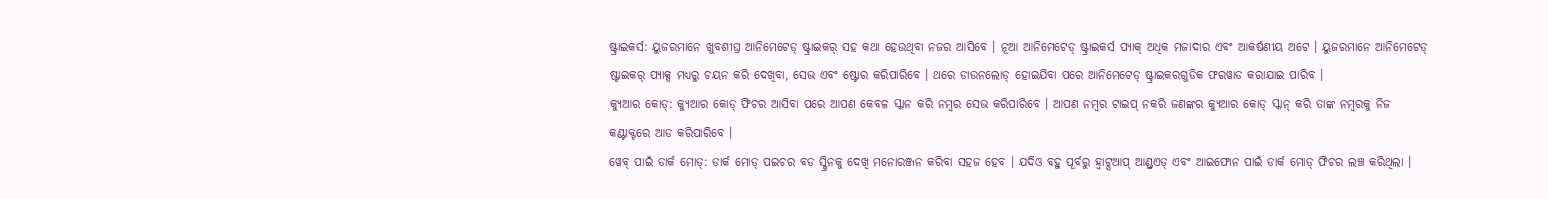ଷ୍ଟ୍ରାଇକର୍ସ: ୟୁଜରମାନେ ଖୁବଶୀଘ୍ର ଆନିମେଟେଡ୍ ଷ୍ଟ୍ରାଇକର୍ ସହ କଥା ହେଉଥିବା ନଜର ଆସିବେ । ନୂଆ ଆନିମେଟେଡ୍ ଷ୍ଟ୍ରାଇକର୍ସ ପ୍ୟାକ୍ ଅଧିକ ମଜାଦାର ଏବଂ ଆକର୍ଷଣୀୟ ଅଟେ । ୟୁଜରମାନେ ଆନିମେଟେଡ୍ ଷ୍ଟାଇକର୍ ପ୍ୟାକ୍ସ ମଧ୍ୟରୁ ଚୟନ କରି ଦେଖିବା, ସେଭ ଏବଂ ଷ୍ଟୋର କରିପାରିବେ । ଥରେ ଡାଉନଲୋଡ୍ ହୋଇଯିବା ପରେ ଆନିମେଟେଡ୍ ଷ୍ଟ୍ରାଇକରଗୁଡିକ ଫରୱାଡ କରାଯାଇ ପାରିବ ।
କ୍ୟୁଆର କୋଡ୍: କ୍ୟୁଆର କୋଡ୍ ଫିଚର ଆସିବା ପରେ ଆପଣ କେବଳ ସ୍କାନ କରି ନମ୍ବର ସେଭ କରିପାରିବେ । ଆପଣ ନମ୍ବର ଟାଇପ୍ ନକରି ଜଣଙ୍କର କ୍ୟୁଆର କୋଡ୍ ସ୍କାନ୍ କରି ତାଙ୍କ ନମ୍ବରକୁ ନିଜ କଣ୍ଟାକ୍ଟରେ ଆଡ କରିପାରିବେ ।
ୱେବ୍ ପାଇଁ ଡାର୍କ ମୋଡ୍: ଡାର୍କ ମୋଡ୍ ପଇଚର ବଡ ସ୍କ୍ରିନକୁ ଦେଖି ମନୋରଞ୍ଜନ କରିବା ସହଜ ହେବ । ଯଦିଓ ବହୁ ପୂର୍ବରୁ ହ୍ବାଟ୍ସଆପ୍ ଆଣ୍ଡ୍ରଏଡ୍ ଏବଂ ଆଇଫୋନ ପାଇଁ ଡାର୍କ ମୋଡ୍ ଫିଚର ଲଞ୍ଚ କରିଥିଲା ।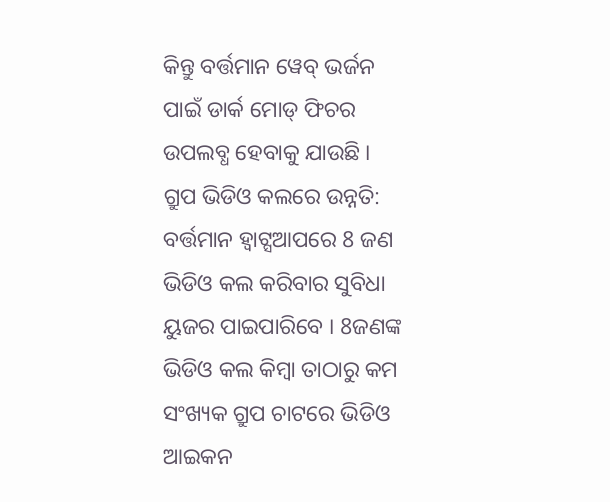କିନ୍ତୁ ବର୍ତ୍ତମାନ ୱେବ୍ ଭର୍ଜନ ପାଇଁ ଡାର୍କ ମୋଡ୍ ଫିଚର ଉପଲବ୍ଧ ହେବାକୁ ଯାଉଛି ।
ଗ୍ରୁପ ଭିଡିଓ କଲରେ ଉନ୍ନତି: ବର୍ତ୍ତମାନ ହ୍ବାଟ୍ସଆପରେ 8 ଜଣ ଭିଡିଓ କଲ କରିବାର ସୁବିଧା ୟୁଜର ପାଇପାରିବେ । 8ଜଣଙ୍କ ଭିଡିଓ କଲ କିମ୍ବା ତାଠାରୁ କମ ସଂଖ୍ୟକ ଗ୍ରୁପ ଚାଟରେ ଭିଡିଓ ଆଇକନ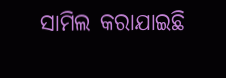ସାମିଲ କରାଯାଇଛି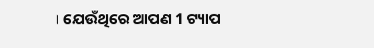। ଯେଉଁଥିରେ ଆପଣ 1 ଟ୍ୟାପ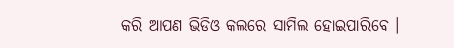କରି ଆପଣ ଭିଡିଓ କଲରେ ସାମିଲ ହୋଇପାରିବେ ।